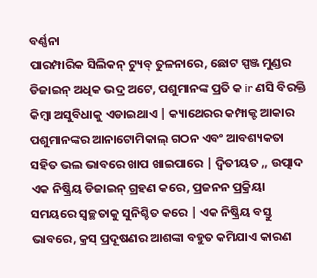ବର୍ଣ୍ଣନା
ପାରମ୍ପାରିକ ସିଲିକନ୍ ଟ୍ୟୁବ୍ ତୁଳନାରେ, ଛୋଟ ସ୍ପଞ୍ଜ ମୁଣ୍ଡର ଡିଜାଇନ୍ ଅଧିକ ଭଦ୍ର ଅଟେ, ପଶୁମାନଙ୍କ ପ୍ରତି କ ir ଣସି ବିରକ୍ତି କିମ୍ବା ଅସୁବିଧାକୁ ଏଡାଇଥାଏ | କ୍ୟାଥେରର କମ୍ପାକ୍ଟ ଆକାର ପଶୁମାନଙ୍କର ଆନାଟୋମିକାଲ୍ ଗଠନ ଏବଂ ଆବଶ୍ୟକତା ସହିତ ଭଲ ଭାବରେ ଖାପ ଖାଇପାରେ | ଦ୍ୱିତୀୟତ ,, ଉତ୍ପାଦ ଏକ ନିଷ୍କ୍ରିୟ ଡିଜାଇନ୍ ଗ୍ରହଣ କରେ, ପ୍ରଜନନ ପ୍ରକ୍ରିୟା ସମୟରେ ସ୍ୱଚ୍ଛତାକୁ ସୁନିଶ୍ଚିତ କରେ | ଏକ ନିଷ୍କ୍ରିୟ ବସ୍ତୁ ଭାବରେ, କ୍ରସ୍ ପ୍ରଦୂଷଣର ଆଶଙ୍କା ବହୁତ କମିଯାଏ କାରଣ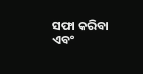ସଫା କରିବା ଏବଂ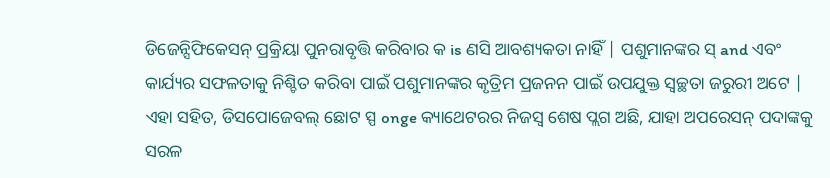ଡିଜେନ୍ସିଫିକେସନ୍ ପ୍ରକ୍ରିୟା ପୁନରାବୃତ୍ତି କରିବାର କ is ଣସି ଆବଶ୍ୟକତା ନାହିଁ | ପଶୁମାନଙ୍କର ସ୍ and ଏବଂ କାର୍ଯ୍ୟର ସଫଳତାକୁ ନିଶ୍ଚିତ କରିବା ପାଇଁ ପଶୁମାନଙ୍କର କୃତ୍ରିମ ପ୍ରଜନନ ପାଇଁ ଉପଯୁକ୍ତ ସ୍ୱଚ୍ଛତା ଜରୁରୀ ଅଟେ | ଏହା ସହିତ, ଡିସପୋଜେବଲ୍ ଛୋଟ ସ୍ପ onge କ୍ୟାଥେଟରର ନିଜସ୍ୱ ଶେଷ ପ୍ଲଗ ଅଛି, ଯାହା ଅପରେସନ୍ ପଦାଙ୍କକୁ ସରଳ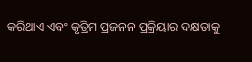କରିଥାଏ ଏବଂ କୃତ୍ରିମ ପ୍ରଜନନ ପ୍ରକ୍ରିୟାର ଦକ୍ଷତାକୁ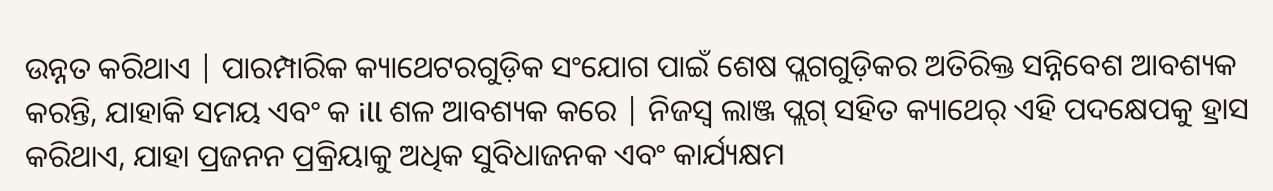ଉନ୍ନତ କରିଥାଏ | ପାରମ୍ପାରିକ କ୍ୟାଥେଟରଗୁଡ଼ିକ ସଂଯୋଗ ପାଇଁ ଶେଷ ପ୍ଲଗଗୁଡ଼ିକର ଅତିରିକ୍ତ ସନ୍ନିବେଶ ଆବଶ୍ୟକ କରନ୍ତି, ଯାହାକି ସମୟ ଏବଂ କ ill ଶଳ ଆବଶ୍ୟକ କରେ | ନିଜସ୍ୱ ଲାଞ୍ଜ ପ୍ଲଗ୍ ସହିତ କ୍ୟାଥେର୍ ଏହି ପଦକ୍ଷେପକୁ ହ୍ରାସ କରିଥାଏ, ଯାହା ପ୍ରଜନନ ପ୍ରକ୍ରିୟାକୁ ଅଧିକ ସୁବିଧାଜନକ ଏବଂ କାର୍ଯ୍ୟକ୍ଷମ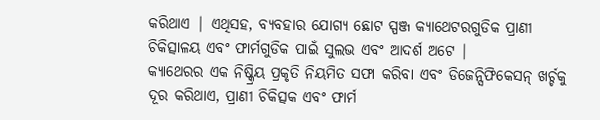କରିଥାଏ | ଏଥିସହ, ବ୍ୟବହାର ଯୋଗ୍ୟ ଛୋଟ ସ୍ପଞ୍ଜ କ୍ୟାଥେଟରଗୁଡିକ ପ୍ରାଣୀ ଚିକିତ୍ସାଳୟ ଏବଂ ଫାର୍ମଗୁଡିକ ପାଇଁ ସୁଲଭ ଏବଂ ଆଦର୍ଶ ଅଟେ |
କ୍ୟାଥେରର ଏକ ନିଷ୍କ୍ରିୟ ପ୍ରକୃତି ନିୟମିତ ସଫା କରିବା ଏବଂ ଡିଜେନ୍ସିଫିକେସନ୍ ଖର୍ଚ୍ଚକୁ ଦୂର କରିଥାଏ, ପ୍ରାଣୀ ଚିକିତ୍ସକ ଏବଂ ଫାର୍ମ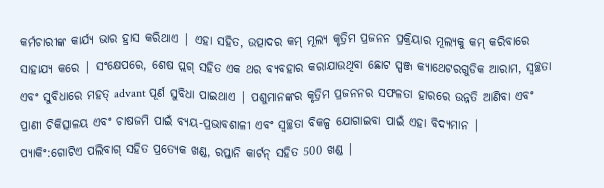କର୍ମଚାରୀଙ୍କ କାର୍ଯ୍ୟ ଭାର ହ୍ରାସ କରିଥାଏ | ଏହା ସହିତ, ଉତ୍ପାଦର କମ୍ ମୂଲ୍ୟ କୃତ୍ରିମ ପ୍ରଜନନ ପ୍ରକ୍ରିୟାର ମୂଲ୍ୟକୁ କମ୍ କରିବାରେ ସାହାଯ୍ୟ କରେ | ସଂକ୍ଷେପରେ, ଶେଷ ପ୍ଲଗ୍ ସହିତ ଏକ ଥର ବ୍ୟବହାର କରାଯାଉଥିବା ଛୋଟ ସ୍ପଞ୍ଜ କ୍ୟାଥେଟରଗୁଡିକ ଆରାମ, ସ୍ୱଚ୍ଛତା ଏବଂ ସୁବିଧାରେ ମହତ୍ advant ପୂର୍ଣ ସୁବିଧା ପାଇଥାଏ | ପଶୁମାନଙ୍କର କୃତ୍ରିମ ପ୍ରଜନନର ସଫଳତା ହାରରେ ଉନ୍ନତି ଆଣିବା ଏବଂ ପ୍ରାଣୀ ଚିକିତ୍ସାଳୟ ଏବଂ ଚାଷଜମି ପାଇଁ ବ୍ୟୟ-ପ୍ରଭାବଶାଳୀ ଏବଂ ସ୍ୱଚ୍ଛତା ବିକଳ୍ପ ଯୋଗାଇବା ପାଇଁ ଏହା ବିଦ୍ୟମାନ |
ପ୍ୟାକିଂ:ଗୋଟିଏ ପଲିବାଗ୍ ସହିତ ପ୍ରତ୍ୟେକ ଖଣ୍ଡ, ରପ୍ତାନି କାର୍ଟନ୍ ସହିତ 500 ଖଣ୍ଡ |